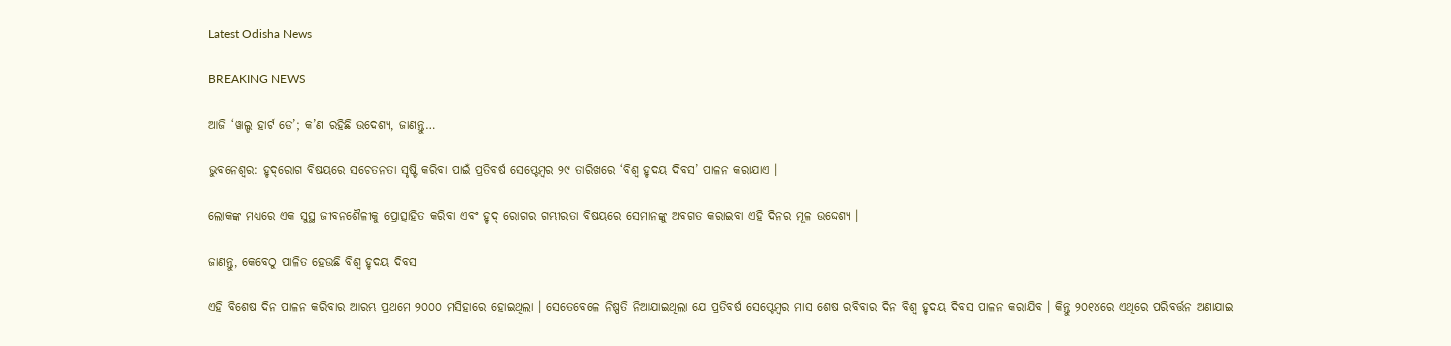Latest Odisha News

BREAKING NEWS

ଆଜି ‘ୱାଲ୍ଡ ହାର୍ଟ ଡେ’; କ’ଣ ରହିଛି ଉଦେଶ୍ୟ, ଜାଣନ୍ତୁ…

ଭୁବନେଶ୍ୱର: ହୃଦ୍‌ରୋଗ ବିଷୟରେ ସଚେତନତା ସୃଷ୍ଟି କରିବା ପାଇଁ ପ୍ରତିବର୍ଷ ସେପ୍ଟେମ୍ବର ୨୯ ତାରିଖରେ ‘ବିଶ୍ୱ ହୃଦୟ ଦିବସ’ ପାଳନ କରାଯାଏ ।

ଲୋକଙ୍କ ମଧ୍ୟରେ ଏକ ସୁସ୍ଥ ଜୀବନଶୈଳୀକୁ ପ୍ରୋତ୍ସାହିତ କରିବା ଏବଂ ହୃଦ୍ ରୋଗର ଗମ୍ଭୀରତା ବିଷୟରେ ସେମାନଙ୍କୁ ଅବଗତ କରାଇବା ଏହି ଦିନର ମୂଳ ଉଦ୍ଦେଶ୍ୟ ।

ଜାଣନ୍ତୁ, କେବେଠୁ ପାଳିତ ହେଉଛି ବିଶ୍ୱ ହୃଦୟ ଦିବସ

ଏହି ବିଶେଷ ଦିନ ପାଳନ କରିବାର ଆରମ୍ଭ ପ୍ରଥମେ ୨୦୦୦ ମସିହାରେ ହୋଇଥିଲା । ସେତେବେଳେ ନିଷ୍ପତି ନିଆଯାଇଥିଲା ଯେ ପ୍ରତିବର୍ଷ ସେପ୍ଟେମ୍ବର ମାସ ଶେଷ ରବିବାର ଦିନ ବିଶ୍ୱ ହୃଦୟ ଦିବସ ପାଳନ କରାଯିବ । କିନ୍ତୁ ୨୦୧୪ରେ ଏଥିରେ ପରିବର୍ତ୍ତନ ଅଣାଯାଇ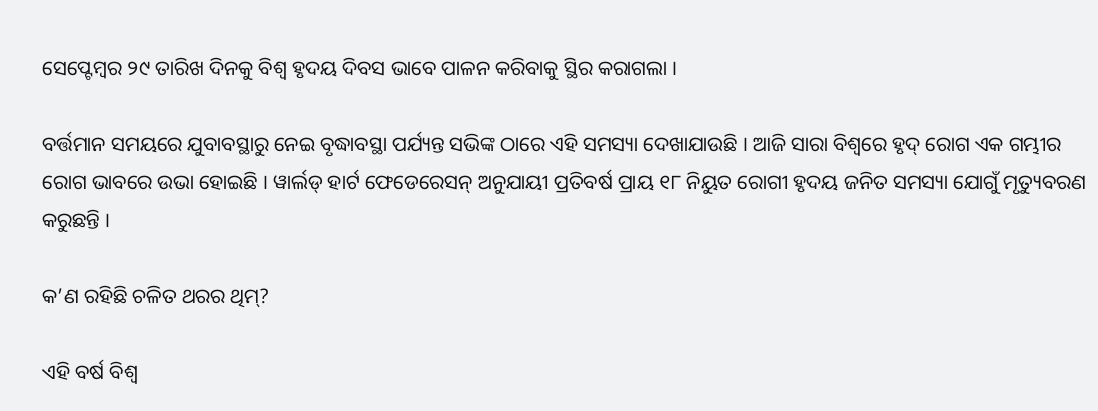ସେପ୍ଟେମ୍ବର ୨୯ ତାରିଖ ଦିନକୁ ବିଶ୍ୱ ହୃଦୟ ଦିବସ ଭାବେ ପାଳନ କରିବାକୁ ସ୍ଥିର କରାଗଲା ।

ବର୍ତ୍ତମାନ ସମୟରେ ଯୁବାବସ୍ଥାରୁ ନେଇ ବୃଦ୍ଧାବସ୍ଥା ପର୍ଯ୍ୟନ୍ତ ସଭିଙ୍କ ଠାରେ ଏହି ସମସ୍ୟା ଦେଖାଯାଉଛି । ଆଜି ସାରା ବିଶ୍ୱରେ ହୃଦ୍ ରୋଗ ଏକ ଗମ୍ଭୀର ରୋଗ ଭାବରେ ଉଭା ହୋଇଛି । ୱାର୍ଲଡ୍ ହାର୍ଟ ଫେଡେରେସନ୍ ଅନୁଯାୟୀ ପ୍ରତିବର୍ଷ ପ୍ରାୟ ୧୮ ନିୟୁତ ରୋଗୀ ହୃଦୟ ଜନିତ ସମସ୍ୟା ଯୋଗୁଁ ମୃତ୍ୟୁବରଣ କରୁଛନ୍ତି ।

କ’ଣ ରହିଛି ଚଳିତ ଥରର ଥିମ୍?

ଏହି ବର୍ଷ ବିଶ୍ୱ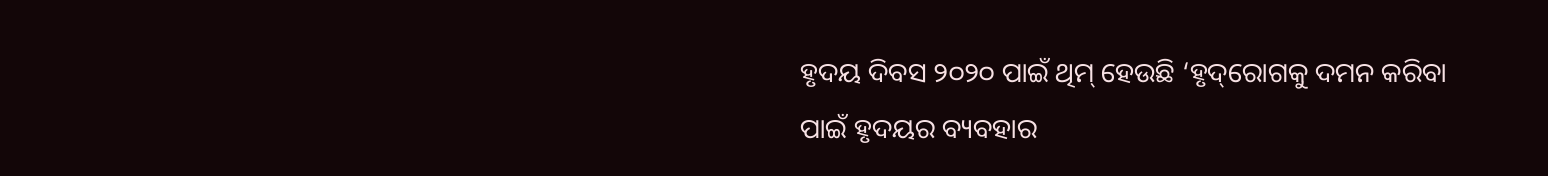ହୃଦୟ ଦିବସ ୨୦୨୦ ପାଇଁ ଥିମ୍ ହେଉଛି ‘ହୃଦ୍‌ରୋଗକୁ ଦମନ କରିବା ପାଇଁ ହୃଦୟର ବ୍ୟବହାର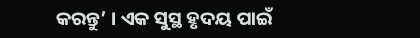କରନ୍ତୁ’ । ଏକ ସୁସ୍ଥ ହୃଦୟ ପାଇଁ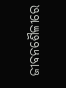ଜୀବନଶୈଳୀରେ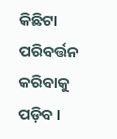କିଛିଟା ପରିବର୍ତ୍ତନ କରିବାକୁ ପଡ଼ିବ ।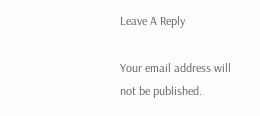Leave A Reply

Your email address will not be published.